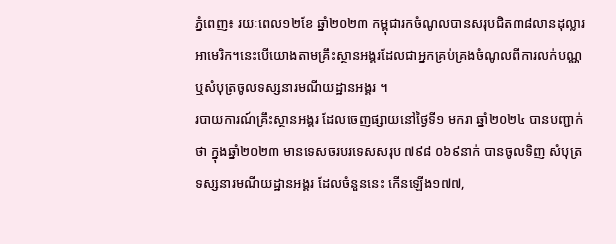ភ្នំពេញ៖ រយៈពេល១២ខែ ឆ្នាំ២០២៣ កម្ពុជារកចំណូលបានសរុបជិត៣៨លានដុល្លារអាមេរិក។នេះបើយោងតាមគ្រឹះស្ថានអង្គរដែលជាអ្នកគ្រប់គ្រងចំណូលពីការលក់បណ្ណ ឬសំបុត្រចូលទស្សនារមណីយដ្ឋានអង្គរ ។
របាយការណ៍គ្រឹះស្ថានអង្គរ ដែលចេញផ្សាយនៅថ្ងៃទី១ មករា ឆ្នាំ២០២៤ បានបញ្ជាក់ថា ក្នុងឆ្នាំ២០២៣ មានទេសចរបរទេសសរុប ៧៩៨ ០៦៩នាក់ បានចូលទិញ សំបុត្រទស្សនារមណីយដ្ឋានអង្គរ ដែលចំនួននេះ កើនឡើង១៧៧,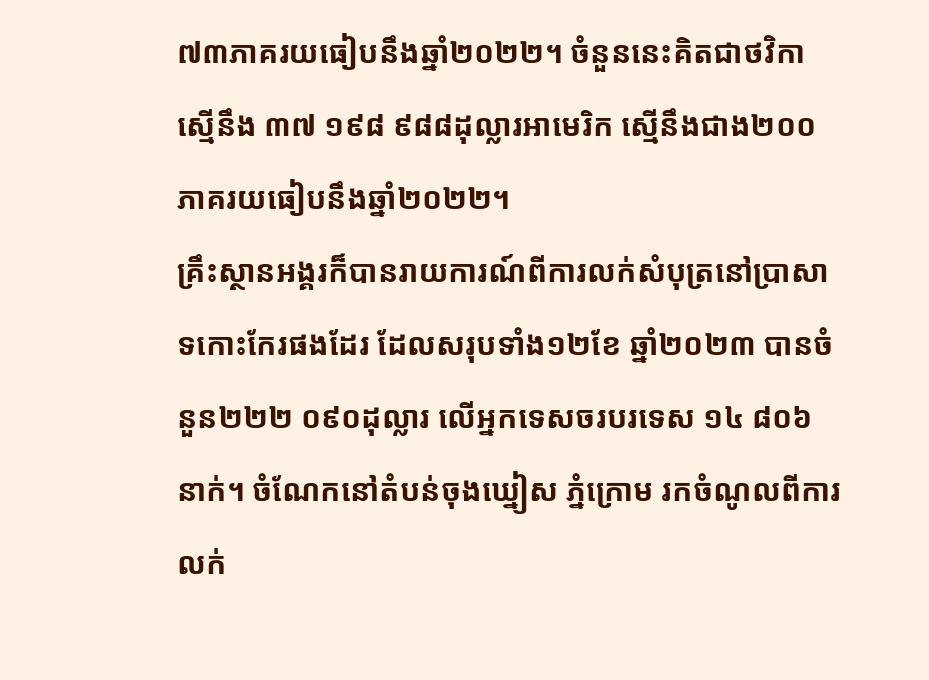៧៣ភាគរយធៀបនឹងឆ្នាំ២០២២។ ចំនួននេះគិតជាថវិកា ស្មើនឹង ៣៧ ១៩៨ ៩៨៨ដុល្លារអាមេរិក ស្មើនឹងជាង២០០ភាគរយធៀបនឹងឆ្នាំ២០២២។
គ្រឹះស្ថានអង្គរក៏បានរាយការណ៍ពីការលក់សំបុត្រនៅប្រាសាទកោះកែរផងដែរ ដែលសរុបទាំង១២ខែ ឆ្នាំ២០២៣ បានចំនួន២២២ ០៩០ដុល្លារ លើអ្នកទេសចរបរទេស ១៤ ៨០៦នាក់។ ចំណែកនៅតំបន់ចុងឃ្នៀស ភ្នំក្រោម រកចំណូលពីការលក់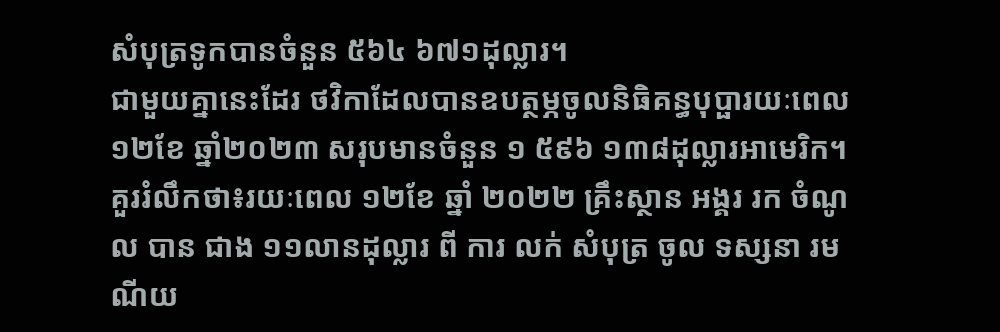សំបុត្រទូកបានចំនួន ៥៦៤ ៦៧១ដុល្លារ។
ជាមួយគ្នានេះដែរ ថវិកាដែលបានឧបត្ថម្ភចូលនិធិគន្ធបុប្ផារយៈពេល១២ខែ ឆ្នាំ២០២៣ សរុបមានចំនួន ១ ៥៩៦ ១៣៨ដុល្លារអាមេរិក។
គួររំលឹកថា៖រយៈពេល ១២ខែ ឆ្នាំ ២០២២ គ្រឹះស្ថាន អង្គរ រក ចំណូល បាន ជាង ១១លានដុល្លារ ពី ការ លក់ សំបុត្រ ចូល ទស្សនា រមណីយ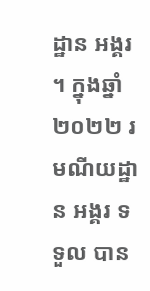ដ្ឋាន អង្គរ ។ ក្នុងឆ្នាំ២០២២ រមណីយដ្ឋាន អង្គរ ទទួល បាន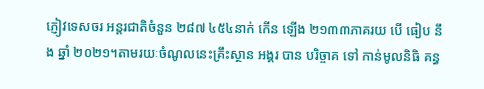ភ្ញៀវទេសចរ អន្តរជាតិចំនួន ២៨៧ ៤៥៤នាក់ កើន ឡើង ២១៣៣ភាគរយ បើ ធៀប នឹង ឆ្នាំ ២០២១។តាមរយៈចំណូលនេះគ្រឹះស្ថាន អង្គរ បាន បរិច្ចាគ ទៅ កាន់មូលនិធិ គន្ធ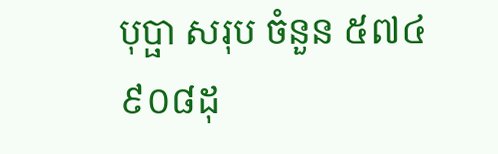បុប្ផា សរុប ចំនួន ៥៧៤ ៩០៨ដុ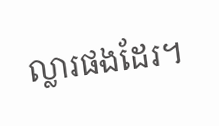ល្លារផងដែរ។